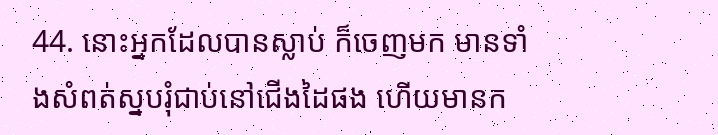44. នោះអ្នកដែលបានស្លាប់ ក៏ចេញមក មានទាំងសំពត់ស្នបរុំជាប់នៅជើងដៃផង ហើយមានក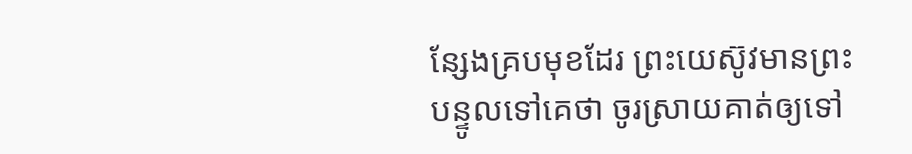ន្សែងគ្របមុខដែរ ព្រះយេស៊ូវមានព្រះបន្ទូលទៅគេថា ចូរស្រាយគាត់ឲ្យទៅ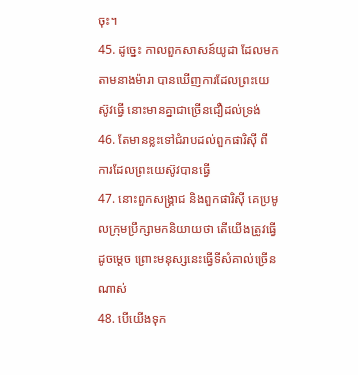ចុះ។
45. ដូច្នេះ កាលពួកសាសន៍យូដា ដែលមកតាមនាងម៉ារា បានឃើញការដែលព្រះយេស៊ូវធ្វើ នោះមានគ្នាជាច្រើនជឿដល់ទ្រង់
46. តែមានខ្លះទៅជំរាបដល់ពួកផារិស៊ី ពីការដែលព្រះយេស៊ូវបានធ្វើ
47. នោះពួកសង្គ្រាជ និងពួកផារិស៊ី គេប្រមូលក្រុមប្រឹក្សាមកនិយាយថា តើយើងត្រូវធ្វើដូចម្តេច ព្រោះមនុស្សនេះធ្វើទីសំគាល់ច្រើនណាស់
48. បើយើងទុក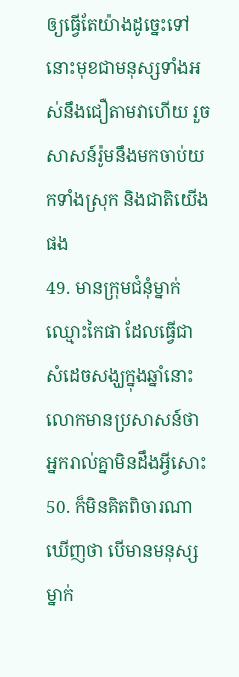ឲ្យធ្វើតែយ៉ាងដូច្នេះទៅ នោះមុខជាមនុស្សទាំងអស់នឹងជឿតាមវាហើយ រួចសាសន៍រ៉ូមនឹងមកចាប់យកទាំងស្រុក និងជាតិយើងផង
49. មានក្រុមជំនុំម្នាក់ឈ្មោះកៃផា ដែលធ្វើជាសំដេចសង្ឃក្នុងឆ្នាំនោះ លោកមានប្រសាសន៍ថា អ្នករាល់គ្នាមិនដឹងអ្វីសោះ
50. ក៏មិនគិតពិចារណាឃើញថា បើមានមនុស្សម្នាក់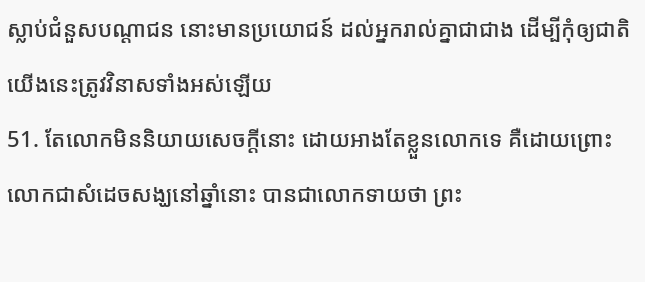ស្លាប់ជំនួសបណ្តាជន នោះមានប្រយោជន៍ ដល់អ្នករាល់គ្នាជាជាង ដើម្បីកុំឲ្យជាតិយើងនេះត្រូវវិនាសទាំងអស់ឡើយ
51. តែលោកមិននិយាយសេចក្តីនោះ ដោយអាងតែខ្លួនលោកទេ គឺដោយព្រោះលោកជាសំដេចសង្ឃនៅឆ្នាំនោះ បានជាលោកទាយថា ព្រះ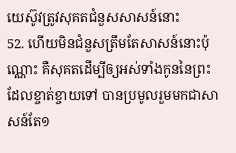យេស៊ូវត្រូវសុគតជំនួសសាសន៍នោះ
52. ហើយមិនជំនួសត្រឹមតែសាសន៍នោះប៉ុណ្ណោះ គឺសុគតដើម្បីឲ្យអស់ទាំងកូននៃព្រះ ដែលខ្ចាត់ខ្ចាយទៅ បានប្រមូលរួមមកជាសាសន៍តែ១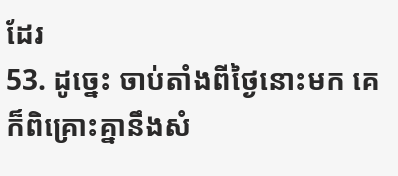ដែរ
53. ដូច្នេះ ចាប់តាំងពីថ្ងៃនោះមក គេក៏ពិគ្រោះគ្នានឹងសំ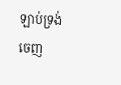ឡាប់ទ្រង់ចេញ